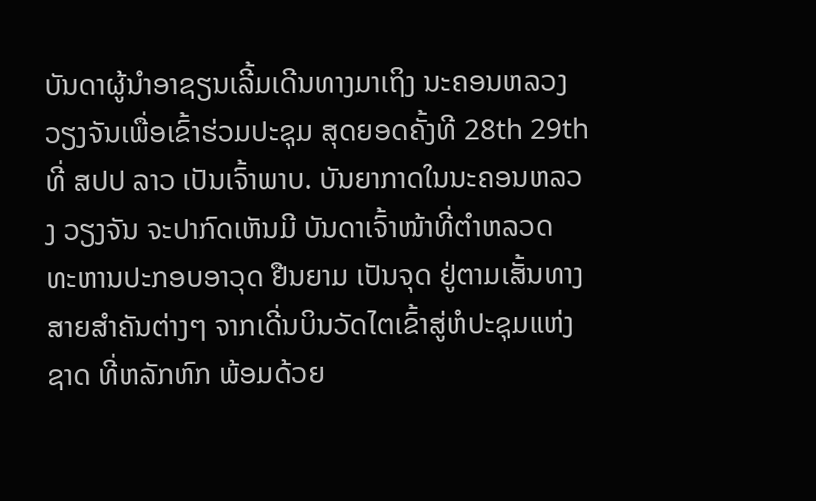ບັນດາຜູ້ນຳອາຊຽນເລີ້ມເດີນທາງມາເຖິງ ນະຄອນຫລວງວຽງຈັນເພື່ອເຂົ້າຮ່ວມປະຊຸມ ສຸດຍອດຄັ້ງທີ 28th 29thທີ່ ສປປ ລາວ ເປັນເຈົ້າພາບ. ບັນຍາກາດໃນນະຄອນຫລວງ ວຽງຈັນ ຈະປາກົດເຫັນມີ ບັນດາເຈົ້າໜ້າທີ່ຕຳຫລວດ ທະຫານປະກອບອາວຸດ ຢືນຍາມ ເປັນຈຸດ ຢູ່ຕາມເສັ້ນທາງສາຍສຳຄັນຕ່າງໆ ຈາກເດີ່ນບິນວັດໄຕເຂົ້າສູ່ຫໍປະຊຸມແຫ່ງ ຊາດ ທີ່ຫລັກຫົກ ພ້ອມດ້ວຍ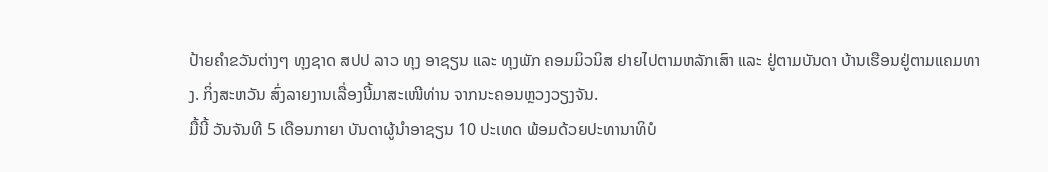ປ້າຍຄຳຂວັນຕ່າງໆ ທຸງຊາດ ສປປ ລາວ ທຸງ ອາຊຽນ ແລະ ທຸງພັກ ຄອມມິວນິສ ຢາຍໄປຕາມຫລັກເສົາ ແລະ ຢູ່ຕາມບັນດາ ບ້ານເຮືອນຢູ່ຕາມແຄມທາງ. ກິ່ງສະຫວັນ ສົ່ງລາຍງານເລື່ອງນີ້ມາສະເໜີທ່ານ ຈາກນະຄອນຫຼວງວຽງຈັນ.
ມື້ນີ້ ວັນຈັນທີ 5 ເດືອນກາຍາ ບັນດາຜູ້ນຳອາຊຽນ 10 ປະເທດ ພ້ອມດ້ວຍປະທານາທິບໍ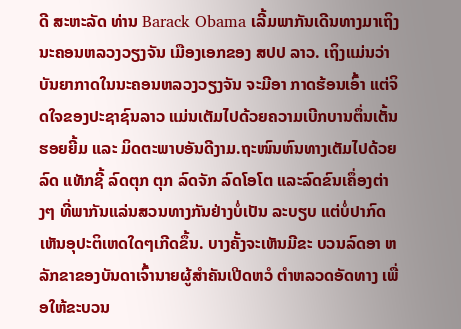ດີ ສະຫະລັດ ທ່ານ Barack Obama ເລີ້ມພາກັນເດີນທາງມາເຖິງ ນະຄອນຫລວງວຽງຈັນ ເມືອງເອກຂອງ ສປປ ລາວ. ເຖິງແມ່ນວ່າ ບັນຍາກາດໃນນະຄອນຫລວງວຽງຈັນ ຈະມີອາ ກາດຮ້ອນເອົ້າ ແຕ່ຈິດໃຈຂອງປະຊາຊົນລາວ ແມ່ນເຕັມໄປດ້ວຍຄວາມເບີກບານຕຶ່ນເຕັ້ນ ຮອຍຍີ້ມ ແລະ ມິດຕະພາບອັນດີງາມ.ຖະໜົນຫົນທາງເຕັມໄປດ້ວຍລົດ ແທັກຊີ້ ລົດຕຸກ ຕຸກ ລົດຈັກ ລົດໂອໂຕ ແລະລົດຂົນເຄຶ່ອງຕ່າງໆ ທີ່ພາກັນແລ່ນສວນທາງກັນຢ່າງບໍ່ເປັນ ລະບຽບ ແຕ່ບໍ່ປາກົດເຫັນອຸປະຕິເຫດໃດໆເກີດຂຶ້ນ. ບາງຄັ້ງຈະເຫັນມີຂະ ບວນລົດອາ ຫລັກຂາຂອງບັນດາເຈົ້ານາຍຜູ້ສຳຄັນເປີດຫວໍ ຕຳຫລວດອັດທາງ ເພື່ອໃຫ້ຂະບວນ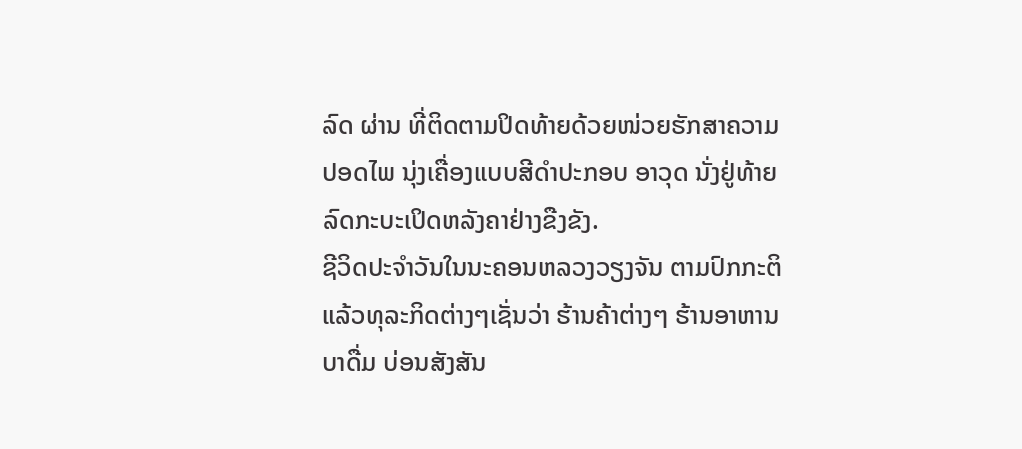ລົດ ຜ່ານ ທີ່ຕິດຕາມປິດທ້າຍດ້ວຍໜ່ວຍຮັກສາຄວາມປອດໄພ ນຸ່ງເຄື່ອງແບບສີດຳປະກອບ ອາວຸດ ນັ່ງຢູ່ທ້າຍລົດກະບະເປິດຫລັງຄາຢ່າງຂືງຂັງ.
ຊີວິດປະຈຳວັນໃນນະຄອນຫລວງວຽງຈັນ ຕາມປົກກະຕິແລ້ວທຸລະກິດຕ່າງໆເຊັ່ນວ່າ ຮ້ານຄ້າຕ່າງໆ ຮ້ານອາຫານ ບາດື່ມ ບ່ອນສັງສັນ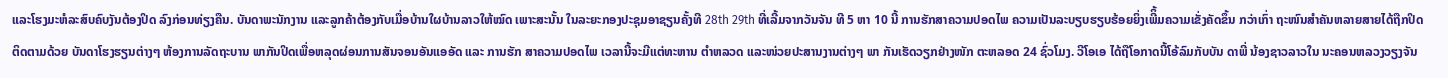ແລະໂຮງມະຫໍລະສົບຄົບງັນຕ້ອງປິດ ລົງກ່ອນທ່ຽງຄືນ. ບັນດາພະນັກງານ ແລະລູກຄ້າຕ້ອງກັບເມື່ອບ້ານໃຜບ້ານລາວໃຫ້ໝົດ ເພາະສະນັ້ນ ໃນລະຍະກອງປະຊຸມອາຊຽນຄັ້ງທີ 28th 29th ທີ່ເລີ້ມຈາກວັນຈັນ ທີ 5 ຫາ 10 ນີ້ ການຮັກສາຄວາມປອດໄພ ຄວາມເປັນລະບຽບຮຽບຮ້ອຍຍິ່ງເພີິ້ມຄວາມເຂັ່ງຄັດຂຶ້ນ ກວ່າເກົ່າ ຖະໜົນສຳຄັນຫລາຍສາຍໄດ້ຖືກປິດ ຕິດຕາມດ້ວຍ ບັນດາໂຮງຮຽນຕ່າງໆ ຫ້ອງການລັດຖະບານ ພາກັນປິດເພື່ອຫລຸດຜ່ອນການສັນຈອນອັນແອອັດ ແລະ ການຮັກ ສາຄວາມປອດໄພ ເວລານີ້ຈະມີແຕ່ທະຫານ ຕຳຫລວດ ແລະໜ່ວຍປະສານງານຕ່າງໆ ພາ ກັນເຮັດວຽກຢ່າງໜັກ ຕະຫລອດ 24 ຊົ່ວໂມງ. ວີໂອເອ ໄດ້ຖືໂອກາດນີ້ໂອ້ລົມກັບບັນ ດາພີ່ ນ້ອງຊາວລາວໃນ ນະຄອນຫລວງວຽງຈັນ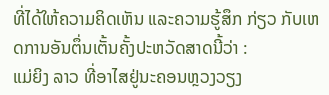ທີ່ໄດ້ໃຫ້ຄວາມຄິດເຫັນ ແລະຄວາມຮູ້ສຶກ ກ່ຽວ ກັບເຫດການອັນຕຶ່ນເຕັ້ນຄັ້ງປະຫວັດສາດນີ້ວ່າ :
ແມ່ຍິງ ລາວ ທີ່ອາໄສຢູ່ນະຄອນຫຼວງວຽງ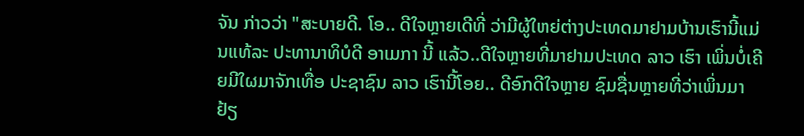ຈັນ ກ່າວວ່າ "ສະບາຍດີ. ໂອ.. ດີໃຈຫຼາຍເດີທີ່ ວ່າມີຜູ້ໃຫຍ່ຕ່າງປະເທດມາຢາມບ້ານເຮົານີ້ແມ່ນແທ້ລະ ປະທານາທິບໍດີ ອາເມກາ ນີ້ ແລ້ວ..ດີໃຈຫຼາຍທີ່ມາຢາມປະເທດ ລາວ ເຮົາ ເພິ່ນບໍ່ເຄີຍມີໃຜມາຈັກເທື່ອ ປະຊາຊົນ ລາວ ເຮົານີ້ໂອຍ.. ດີອົກດີໃຈຫຼາຍ ຊົມຊື່ນຫຼາຍທີ່ວ່າເພິ່ນມາຢ້ຽ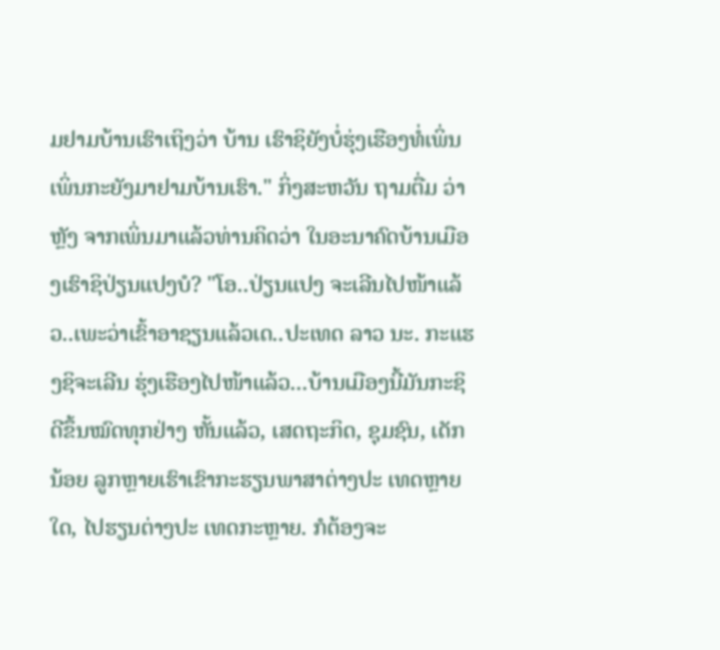ມຢາມບ້ານເຮົາເຖິງວ່າ ບ້ານ ເຮົາຊິຍັງບໍ່ຮຸ່ງເຮືອງທໍ່ເພິ່ນ ເພິ່ນກະຍັງມາຢາມບ້ານເຮົາ." ກິ່ງສະຫວັນ ຖາມຕື່ມ ວ່າ ຫຼັງ ຈາກເພິ່ນມາແລ້ວທ່ານຄິດວ່າ ໃນອະນາຄົດບ້ານເມືອງເຮົາຊິປ່ຽນແປງບໍ? "ໂອ..ປ່ຽນແປງ ຈະເລີນໄປໜ້າແລ້ວ..ເພະວ່າເຂົ້າອາຊຽນແລ້ວເດ..ປະເທດ ລາວ ນະ. ກະແຮງຊິຈະເລີນ ຮຸ່ງເຮືອງໄປໜ້າແລ້ວ...ບ້ານເມືອງນີ້ມັນກະຊິດີຂຶ້ນໝົດທຸກຢ່າງ ຫັ້ນແລ້ວ, ເສດຖະກິດ, ຊຸມຊົນ, ເດັກນ້ອຍ ລູກຫຼາຍເຮົາເຂົາກະຮຽນພາສາຕ່າງປະ ເທດຫຼາຍໃດ, ໄປຮຽນຕ່າງປະ ເທດກະຫຼາຍ. ກໍຕ້ອງຈະ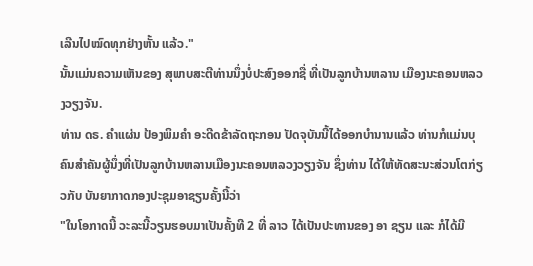ເລີນໄປໝົດທຸກຢ່າງຫັ້ນ ແລ້ວ."
ນັ້ນແມ່ນຄວາມເຫັນຂອງ ສຸພາບສະຕີທ່ານນຶ່ງບໍ່ປະສົງອອກຊື່ ທີ່ເປັນລູກບ້ານຫລານ ເມືອງນະຄອນຫລວງວຽງຈັນ.
ທ່ານ ດຣ. ຄຳແຜ່ນ ປ້ອງພິມຄຳ ອະດີດຂ້າລັດຖະກອນ ປັດຈຸບັນນີ້ໄດ້ອອກບຳນານແລ້ວ ທ່ານກໍແມ່ນບຸຄົນສຳຄັນຜູ້ນຶ່ງທີ່ເປັນລູກບ້ານຫລານເມືອງນະຄອນຫລວງວຽງຈັນ ຊຶ່ງທ່ານ ໄດ້ໃຫ້ທັດສະນະສ່ວນໂຕກ່ຽວກັບ ບັນຍາກາດກອງປະຊຸມອາຊຽນຄັ້ງນີ້ວ່າ
"ໃນໂອກາດນີ້ ວະລະນີ້ວຽນຮອບມາເປັນຄັ້ງທີ 2 ທີ່ ລາວ ໄດ້ເປັນປະທານຂອງ ອາ ຊຽນ ແລະ ກໍໄດ້ມີ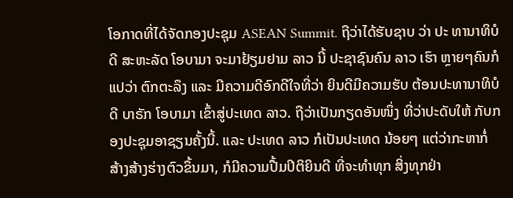ໂອກາດທີ່ໄດ້ຈັດກອງປະຊຸມ ASEAN Summit. ຖືວ່າໄດ້ຮັບຊາບ ວ່າ ປະ ທານາທິບໍດີ ສະຫະລັດ ໂອບາມາ ຈະມາຢ້ຽມຢາມ ລາວ ນີ້ ປະຊາຊົນຄົນ ລາວ ເຮົາ ຫຼາຍໆຄົນກໍແປວ່າ ຕົກຕະລຶງ ແລະ ມີຄວາມດີອົກດີໃຈທີ່ວ່າ ຍິນດີມີຄວາມຮັບ ຕ້ອນປະທານາທິບໍດີ ບາຣັກ ໂອບາມາ ເຂົ້າສູ່ປະເທດ ລາວ. ຖືວ່າເປັນກຽດອັນໜຶ່ງ ທີ່ວ່າປະດັບໃຫ້ ກັບກອງປະຊຸມອາຊຽນຄັ້ງນີ້. ແລະ ປະເທດ ລາວ ກໍເປັນປະເທດ ນ້ອຍໆ ແຕ່ວ່າກະຫາກໍ່ ສ້າງສ້າງຮ່າງຕົວຂຶ້ນມາ, ກໍມີຄວາມປື້ມປິຕິຍິນດີ ທີ່ຈະທຳທຸກ ສິ່ງທຸກຢ່າ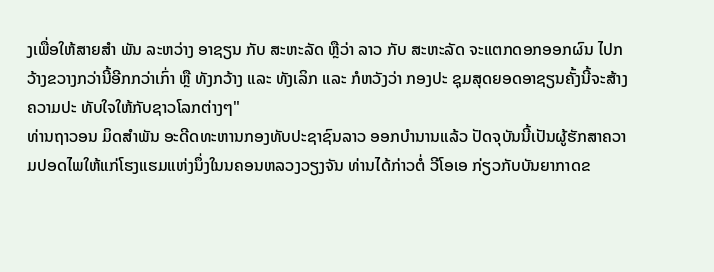ງເພື່ອໃຫ້ສາຍສຳ ພັນ ລະຫວ່າງ ອາຊຽນ ກັບ ສະຫະລັດ ຫຼືວ່າ ລາວ ກັບ ສະຫະລັດ ຈະແຕກດອກອອກຜົນ ໄປກວ້າງຂວາງກວ່ານີ້ອີກກວ່າເກົ່າ ຫຼື ທັງກວ້າງ ແລະ ທັງເລິກ ແລະ ກໍຫວັງວ່າ ກອງປະ ຊຸມສຸດຍອດອາຊຽນຄັ້ງນີ້ຈະສ້າງຄວາມປະ ທັບໃຈໃຫ້ກັບຊາວໂລກຕ່າງໆ"
ທ່ານຖາວອນ ມິດສຳພັນ ອະດີດທະຫານກອງທັບປະຊາຊົນລາວ ອອກບຳນານແລ້ວ ປັດຈຸບັນນີ້ເປັນຜູ້ຮັກສາຄວາມປອດໄພໃຫ້ແກ່ໂຮງແຮມແຫ່ງນຶ່ງໃນນຄອນຫລວງວຽງຈັນ ທ່ານໄດ້ກ່າວຕໍ່ ວີໂອເອ ກ່ຽວກັບບັນຍາກາດຂ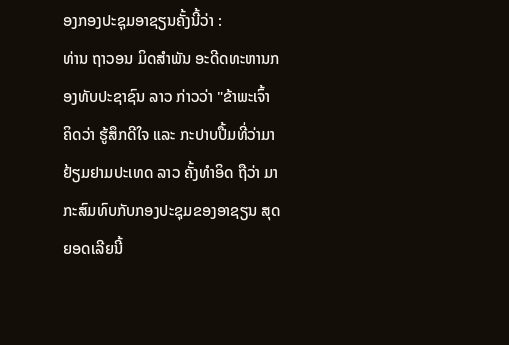ອງກອງປະຊຸມອາຊຽນຄັ້ງນີ້ວ່າ :
ທ່ານ ຖາວອນ ມິດສຳພັນ ອະດີດທະຫານກອງທັບປະຊາຊົນ ລາວ ກ່າວວ່າ "ຂ້າພະເຈົ້າ ຄິດວ່າ ຮູ້ສຶກດີໃຈ ແລະ ກະປາບປື້ມທີ່ວ່າມາຢ້ຽມຢາມປະເທດ ລາວ ຄັ້ງທຳອິດ ຖືວ່າ ມາກະສົມທົບກັບກອງປະຊຸມຂອງອາຊຽນ ສຸດຍອດເລີຍນີ້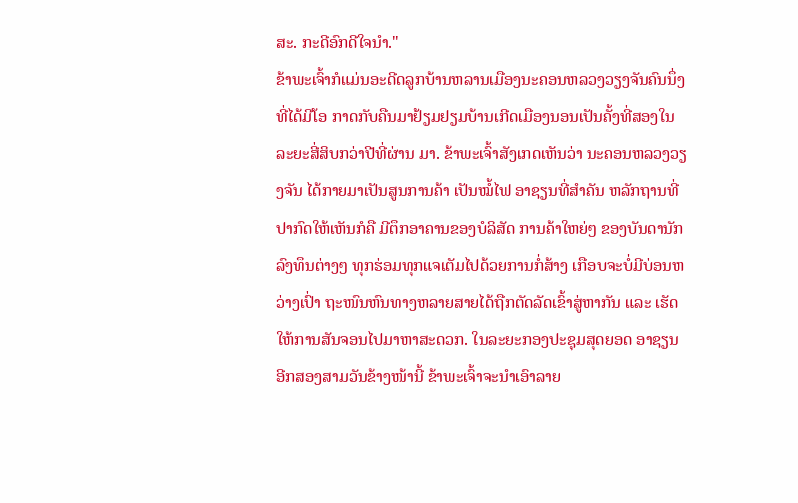ສະ. ກະດີອົກດີໃຈນຳ."
ຂ້າພະເຈົ້າກໍແມ່ນອະດີດລູກບ້ານຫລານເມືອງນະຄອນຫລວງວຽງຈັນຄົນນຶ່ງ ທີ່ໄດ້ມີໂອ ກາດກັບຄືນມາຢ້ຽມຢຽມບ້ານເກີດເມືອງນອນເປັນຄັ້ງທີ່ສອງໃນລະຍະສີ່ສິບກວ່າປີທີ່ຜ່ານ ມາ. ຂ້າພະເຈົ້າສັງເກດເຫັນວ່າ ນະຄອນຫລວງວຽງຈັນ ໄດ້ກາຍມາເປັນສູນການຄ້າ ເປັນໝໍ້ໄຟ ອາຊຽນທີ່ສຳຄັນ ຫລັກຖານທີ່ປາກົດໃຫ້ເຫັນກໍຄື ມີຕຶກອາຄານຂອງບໍລິສັດ ການຄ້າໃຫຍ່ໆ ຂອງບັນດານັກລົງທຶນຕ່າງໆ ທຸກຮ່ອມທຸກແຈເຕັມໄປດ້ວຍການກໍ່ສ້າງ ເກືອບຈະບໍ່ມີບ່ອນຫວ່າງເປົ່າ ຖະໜົນຫົນທາງຫລາຍສາຍໄດ້ຖືກຕັດລັດເຂົ້າສູ່ຫາກັນ ແລະ ເຮັດໃຫ້ການສັນຈອນໄປມາຫາສະດວກ. ໃນລະຍະກອງປະຊຸມສຸດຍອດ ອາຊຽນ ອີກສອງສາມວັນຂ້າງໜ້ານີ້ ຂ້າພະເຈົ້າຈະນຳເອົາລາຍ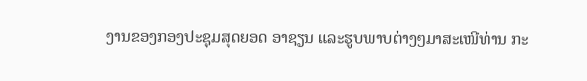ງານຂອງກອງປະຊຸມສຸດຍອດ ອາຊຽນ ແລະຮູບພາບຕ່າງໆມາສະເໜີທ່ານ ກະ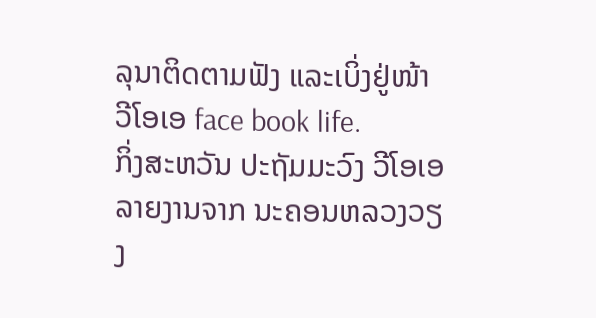ລຸນາຕິດຕາມຟັງ ແລະເບິ່ງຢູ່ໜ້າ ວີໂອເອ face book life.
ກິ່ງສະຫວັນ ປະຖັມມະວົງ ວີໂອເອ ລາຍງານຈາກ ນະຄອນຫລວງວຽງ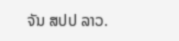ຈັນ ສປປ ລາວ.